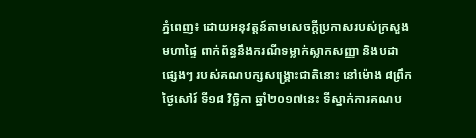ភ្នំពេញ៖ ដោយអនុវត្តន៍តាមសេចក្តីប្រកាសរបស់ក្រសួងមហាផ្ទៃ ពាក់ព័ន្ធនឹងករណីទម្លាក់ស្លាកសញ្ញា និងបដាផ្សេងៗ របស់គណបក្សសង្គ្រោះជាតិនោះ នៅម៉ោង ៨ព្រឹក ថ្ងៃសៅរ៍ ទី១៨ វិច្ឆិកា ឆ្នាំ២០១៧នេះ ទីស្នាក់ការគណប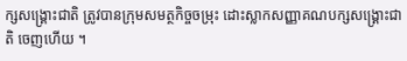ក្សសង្គ្រោះជាតិ ត្រូវបានក្រុមសមត្ថកិច្ចចម្រុះ ដោះស្លាកសញ្ញាគណបក្សសង្គ្រោះជាតិ ចេញហើយ ។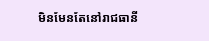មិនមែនតែនៅរាជធានី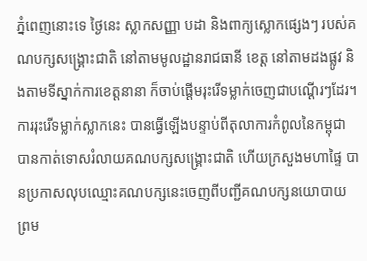ភ្នំពេញនោះទេ ថ្ងៃនេះ ស្លាកសញ្ញា បដា និងពាក្យស្លោកផ្សេងៗ របស់គណបក្សសង្គ្រោះជាតិ នៅតាមមូលដ្ឋានរាជធានី ខេត្ត នៅតាមដងផ្លូវ និងតាមទីស្នាក់ការខេត្តនានា ក៏ចាប់ផ្តើមរុះរើទម្លាក់ចេញជាបណ្តើរៗដែរ។
ការរុះរើទម្លាក់ស្លាកនេះ បានធ្វើឡើងបន្ទាប់ពីតុលាការកំពូលនៃកម្ពុជា បានកាត់ទោសរំលាយគណបក្សសង្គ្រោះជាតិ ហើយក្រសួងមហាផ្ទៃ បានប្រកាសលុបឈ្មោះគណបក្សនេះចេញពីបញ្ជីគណបក្សនយោបាយ ព្រម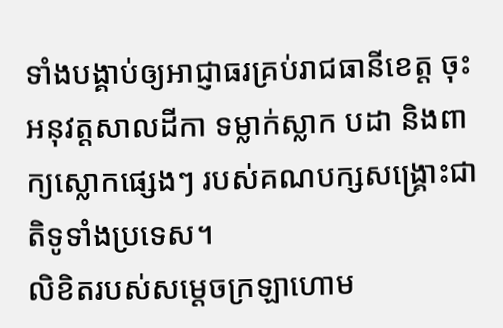ទាំងបង្គាប់ឲ្យអាជ្ញាធរគ្រប់រាជធានីខេត្ត ចុះអនុវត្ដសាលដីកា ទម្លាក់ស្លាក បដា និងពាក្យស្លោកផ្សេងៗ របស់គណបក្សសង្គ្រោះជាតិទូទាំងប្រទេស។
លិខិតរបស់សម្ដេចក្រឡាហោម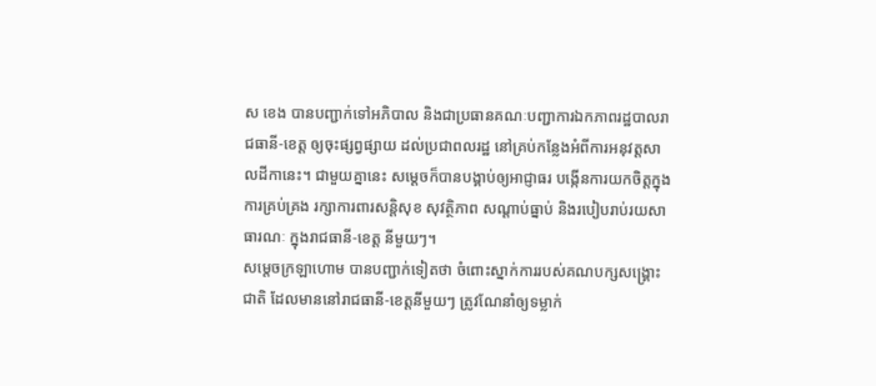ស ខេង បានបញ្ជាក់ទៅអភិបាល និងជាប្រធានគណៈបញ្ជាការឯកភាពរដ្ឋបាលរាជធានី-ខេត្ត ឲ្យចុះផ្សព្វផ្សាយ ដល់ប្រជាពលរដ្ឋ នៅគ្រប់កន្លែងអំពីការអនុវត្តសាលដីកានេះ។ ជាមួយគ្នានេះ សម្ដេចក៏បានបង្គាប់ឲ្យអាជ្ញាធរ បង្កើនការយកចិត្តក្នុងការគ្រប់គ្រង រក្សាការពារសន្ដិសុខ សុវត្ថិភាព សណ្ដាប់ធ្នាប់ និងរបៀបរាប់រយសាធារណៈ ក្នុងរាជធានី-ខេត្ដ នីមួយៗ។
សម្ដេចក្រឡាហោម បានបញ្ជាក់ទៀតថា ចំពោះស្នាក់ការរបស់គណបក្សសង្គ្រោះជាតិ ដែលមាននៅរាជធានី-ខេត្តនីមួយៗ ត្រូវណែនាំឲ្យទម្លាក់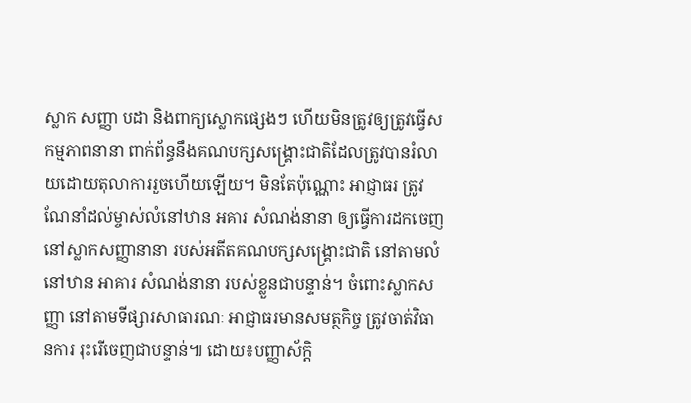ស្លាក សញ្ញា បដា និងពាក្យស្លោកផ្សេងៗ ហើយមិនត្រូវឲ្យត្រូវធ្វើសកម្មភាពនានា ពាក់ព័ន្ធនឹងគណបក្សសង្គ្រោះជាតិដែលត្រូវបានរំលាយដោយតុលាការរួចហើយឡើយ។ មិនតែប៉ុណ្ណោះ អាជ្ញាធរ ត្រូវណែនាំដល់ម្ចាស់លំនៅឋាន អគារ សំណង់នានា ឲ្យធ្វើការដកចេញ នៅស្លាកសញ្ញានានា របស់អតីតគណបក្សសង្គ្រោះជាតិ នៅតាមលំនៅឋាន អាគារ សំណង់នានា របស់ខ្លួនជាបន្ទាន់។ ចំពោះស្លាកសញ្ញា នៅតាមទីផ្សារសាធារណៈ អាជ្ញាធរមានសមត្ថកិច្ច ត្រូវចាត់វិធានការ រុះរើចេញជាបន្ទាន់៕ ដោយ៖បញ្ញាស័ក្តិ